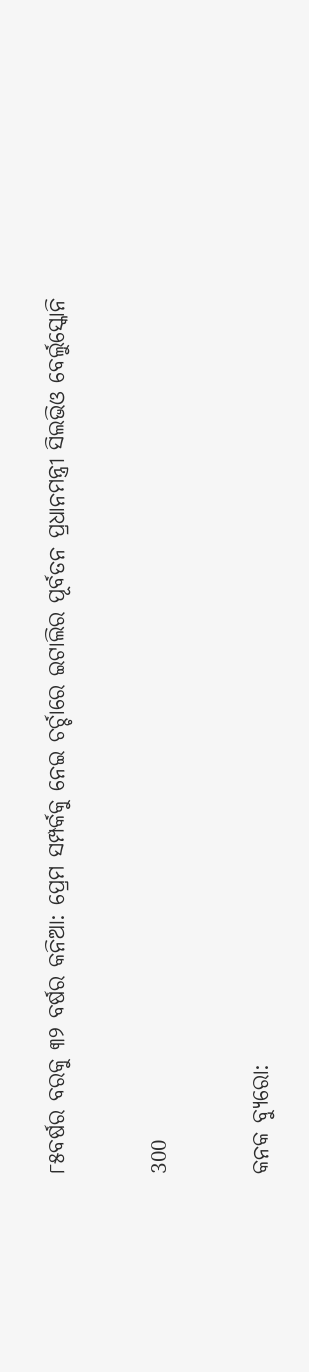୮୫ବର୍ଷର ବରକୁ ୩୨ ବର୍ଷର କନିଆ: ପ୍ରେମ ସମ୍ପର୍କକୁ ନେଇ ଚର୍ଚ୍ଚାରେ ଇଟାଲିର ପୂର୍ବତନ ପ୍ରଧାନମନ୍ତ୍ରୀ ସିଲଭିଓ ବେର୍ଲୁସ୍କୋନି

300

କନକ ବ୍ୟୁରୋ: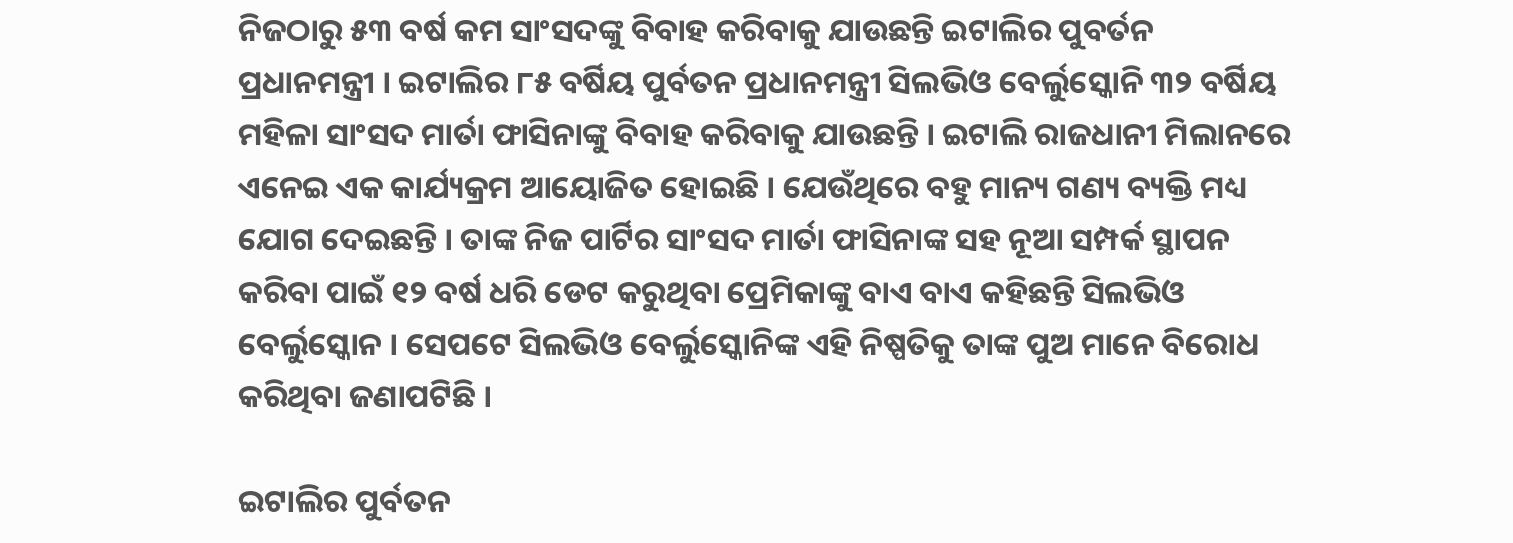ନିଜଠାରୁ ୫୩ ବର୍ଷ କମ ସାଂସଦଙ୍କୁ ବିବାହ କରିବାକୁ ଯାଉଛନ୍ତି ଇଟାଲିର ପୁବର୍ତନ ପ୍ରଧାନମନ୍ତ୍ରୀ । ଇଟାଲିର ୮୫ ବର୍ଷିୟ ପୁର୍ବତନ ପ୍ରଧାନମନ୍ତ୍ରୀ ସିଲଭିଓ ବେର୍ଲୁସ୍କୋନି ୩୨ ବର୍ଷିୟ ମହିଳା ସାଂସଦ ମାର୍ତା ଫାସିନାଙ୍କୁ ବିବାହ କରିବାକୁ ଯାଉଛନ୍ତି । ଇଟାଲି ରାଜଧାନୀ ମିଲାନରେ ଏନେଇ ଏକ କାର୍ଯ୍ୟକ୍ରମ ଆୟୋଜିତ ହୋଇଛି । ଯେଉଁଥିରେ ବହୁ ମାନ୍ୟ ଗଣ୍ୟ ବ୍ୟକ୍ତି ମଧ୍ୟ ଯୋଗ ଦେଇଛନ୍ତି । ତାଙ୍କ ନିଜ ପାର୍ଟିର ସାଂସଦ ମାର୍ତା ଫାସିନାଙ୍କ ସହ ନୂଆ ସମ୍ପର୍କ ସ୍ଥାପନ କରିବା ପାଇଁ ୧୨ ବର୍ଷ ଧରି ଡେଟ କରୁଥିବା ପ୍ରେମିକାଙ୍କୁ ବାଏ ବାଏ କହିଛନ୍ତି ସିଲଭିଓ ବେର୍ଲୁସ୍କୋନ । ସେପଟେ ସିଲଭିଓ ବେର୍ଲୁସ୍କୋନିଙ୍କ ଏହି ନିଷ୍ପତିକୁ ତାଙ୍କ ପୁଅ ମାନେ ବିରୋଧ କରିଥିବା ଜଣାପଟିଛି ।

ଇଟାଲିର ପୁର୍ବତନ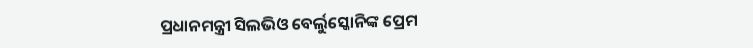ପ୍ରଧାନମନ୍ତ୍ରୀ ସିଲଭିଓ ବେର୍ଲୁସ୍କୋନିଙ୍କ ପ୍ରେମ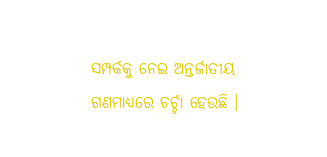ସମ୍ପର୍କକୁ ନେଇ ଅନ୍ତର୍ଜାତୀୟ ଗଣମାଧ୍ୟରେ ଚର୍ଚ୍ଚା ହେଉଛି ।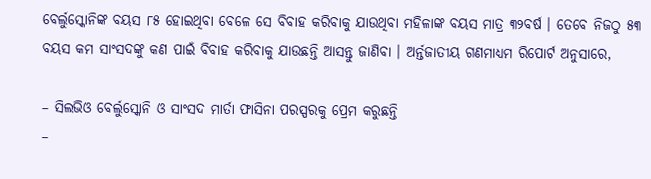ବେର୍ଲୁସ୍କୋନିଙ୍କ ବୟସ ୮୫ ହୋଇଥିବା ବେଳେ ସେ ବିବାହ କରିବାକୁ ଯାଉଥିବା ମହିଳାଙ୍କ ବୟସ ମାତ୍ର ୩୨ବର୍ଷ । ତେବେ ନିଜଠୁ ୫୩ ବୟସ କମ ସାଂସଦଙ୍କୁ କଣ ପାଇଁ ବିବାହ କରିବାକୁ ଯାଉଛନ୍ତି ଆସନ୍ତୁ ଜାଣିବା । ଅର୍ନ୍ତଜାତୀୟ ଗଣମାଧ୍ୟମ ରିପୋର୍ଟ ଅନୁସାରେ,

– ସିଲଭିଓ ବେର୍ଲୁସ୍କୋନି ଓ ସାଂସଦ ମାର୍ତା ଫାସିନା ପରସ୍ପରକୁ ପ୍ରେମ କରୁଛନ୍ତି
–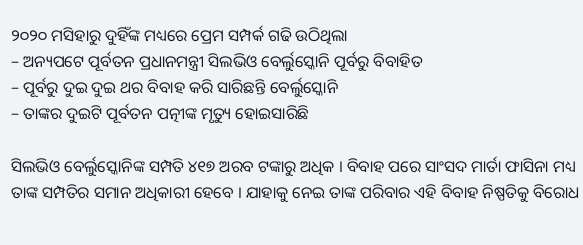୨୦୨୦ ମସିହାରୁ ଦୁହିଁଙ୍କ ମଧ୍ୟରେ ପ୍ରେମ ସମ୍ପର୍କ ଗଢି ଉଠିଥିଲା
– ଅନ୍ୟପଟେ ପୂର୍ବତନ ପ୍ରଧାନମନ୍ତ୍ରୀ ସିଲଭିଓ ବେର୍ଲୁସ୍କୋନି ପୂର୍ବରୁ ବିବାହିତ
– ପୂର୍ବରୁ ଦୁଇ ଦୁଇ ଥର ବିବାହ କରି ସାରିଛନ୍ତି ବେର୍ଲୁସ୍କୋନି
– ତାଙ୍କର ଦୁଇଟି ପୂର୍ବତନ ପତ୍ନୀଙ୍କ ମୃତ୍ୟୁ ହୋଇସାରିଛି

ସିଲଭିଓ ବେର୍ଲୁସ୍କୋନିଙ୍କ ସମ୍ପତି ୪୧୭ ଅରବ ଟଙ୍କାରୁ ଅଧିକ । ବିବାହ ପରେ ସାଂସଦ ମାର୍ତା ଫାସିନା ମଧ୍ୟ ତାଙ୍କ ସମ୍ପତିର ସମାନ ଅଧିକାରୀ ହେବେ । ଯାହାକୁ ନେଇ ତାଙ୍କ ପରିବାର ଏହି ବିବାହ ନିଷ୍ପତିକୁ ବିରୋଧ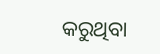କରୁଥିବା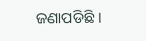ଜଣାପଡିଛି ।